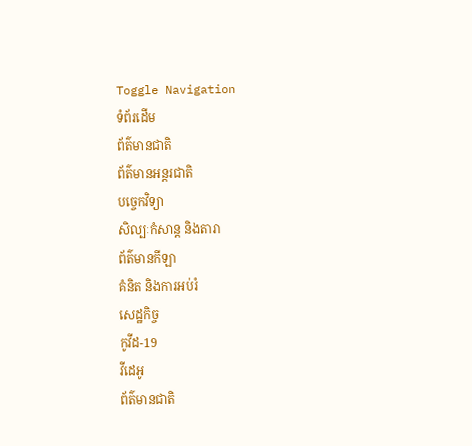Toggle Navigation
ទំព័រដើម
ព័ត៌មានជាតិ
ព័ត៌មានអន្តរជាតិ
បច្ចេកវិទ្យា
សិល្បៈកំសាន្ត និងតារា
ព័ត៌មានកីឡា
គំនិត និងការអប់រំ
សេដ្ឋកិច្ច
កូវីដ-19
វីដេអូ
ព័ត៌មានជាតិ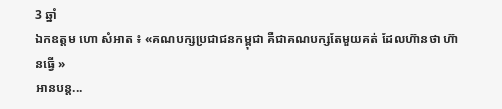3 ឆ្នាំ
ឯកឧត្តម ហោ សំអាត ៖ «គណបក្សប្រជាជនកម្ពុជា គឺជាគណបក្សតែមួយគត់ ដែលហ៊ានថា ហ៊ានធ្វើ »
អានបន្ត...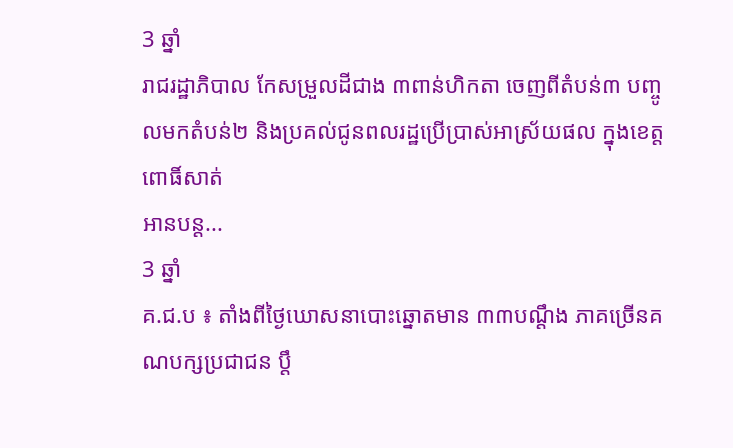3 ឆ្នាំ
រាជរដ្ឋាភិបាល កែសម្រួលដីជាង ៣ពាន់ហិកតា ចេញពីតំបន់៣ បញ្ចូលមកតំបន់២ និងប្រគល់ជូនពលរដ្ឋប្រើប្រាស់អាស្រ័យផល ក្នុងខេត្តពោធិ៍សាត់
អានបន្ត...
3 ឆ្នាំ
គ.ជ.ប ៖ តាំងពីថ្ងៃឃោសនាបោះឆ្នោតមាន ៣៣បណ្ដឹង ភាគច្រើនគណបក្សប្រជាជន ប្ដឹ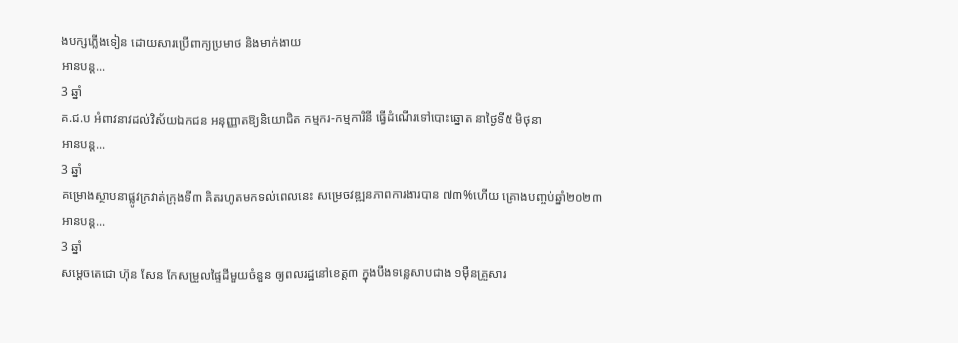ងបក្សភ្លើងទៀន ដោយសារប្រើពាក្យប្រមាថ និងមាក់ងាយ
អានបន្ត...
3 ឆ្នាំ
គ.ជ.ប អំពាវនាវដល់វិស័យឯកជន អនុញ្ញាតឱ្យនិយោជិត កម្មករ-កម្មការិនី ធ្វើដំណើរទៅបោះឆ្នោត នាថ្ងៃទី៥ មិថុនា
អានបន្ត...
3 ឆ្នាំ
គម្រោងស្ថាបនាផ្លូវក្រវាត់ក្រុងទី៣ គិតរហូតមកទល់ពេលនេះ សម្រេចវឌ្ឍនភាពការងារបាន ៧៣%ហេីយ គ្រោងបញ្ចប់ឆ្នាំ២០២៣
អានបន្ត...
3 ឆ្នាំ
សម្តេចតេជោ ហ៊ុន សែន កែសម្រួលផ្ទៃដីមួយចំនួន ឲ្យពលរដ្ឋនៅខេត្ត៣ ក្នុងបឹងទន្លេសាបជាង ១ម៉ឺនគ្រួសារ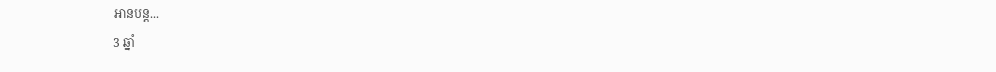អានបន្ត...
3 ឆ្នាំ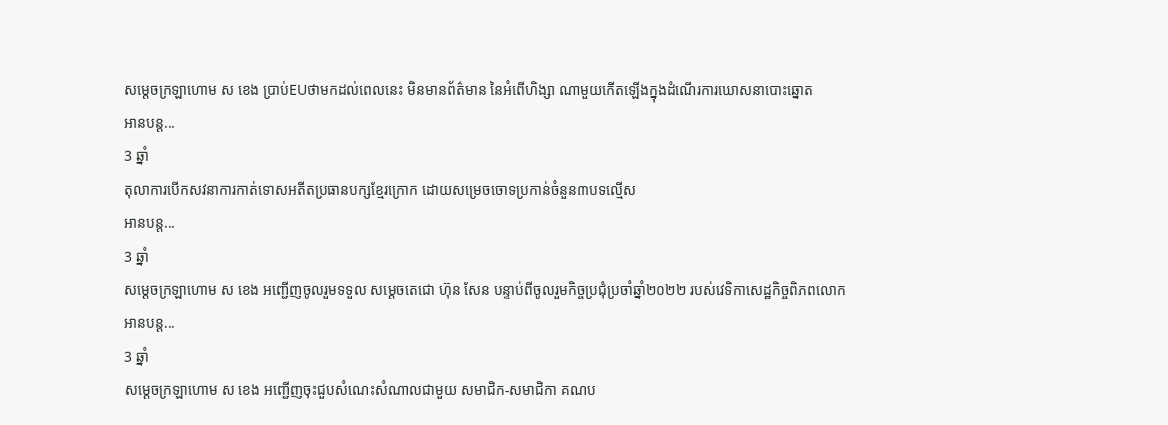សម្ដេចក្រឡាហោម ស ខេង ប្រាប់EUថាមកដល់ពេលនេះ មិនមានព័ត៌មាន នៃអំពើហិង្សា ណាមួយកើតឡើងក្នុងដំណេីរការឃោសនាបោះឆ្នោត
អានបន្ត...
3 ឆ្នាំ
តុលាការបើកសវនាការកាត់ទោសអតីតប្រធានបក្សខ្មែរក្រោក ដោយសម្រេចចោទប្រកាន់ចំនួន៣បទល្មើស
អានបន្ត...
3 ឆ្នាំ
សម្ដេចក្រឡាហោម ស ខេង អញ្ជើញចូលរួមទទួល សម្ដេចតេជោ ហ៊ុន សែន បន្ទាប់ពីចូលរួមកិច្ចប្រជុំប្រចាំឆ្នាំ២០២២ របស់វេទិកាសេដ្ឋកិច្ចពិភពលោក
អានបន្ត...
3 ឆ្នាំ
សម្តេចក្រឡាហោម ស ខេង អញ្ជើញចុះជួបសំណេះសំណាលជាមួយ សមាជិក-សមាជិកា គណប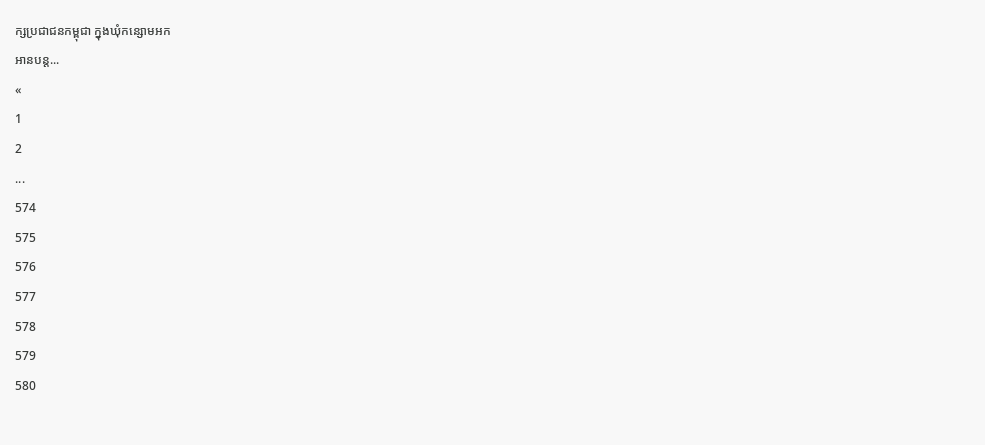ក្សប្រជាជនកម្ពុជា ក្នុងឃុំកន្សោមអក
អានបន្ត...
«
1
2
...
574
575
576
577
578
579
580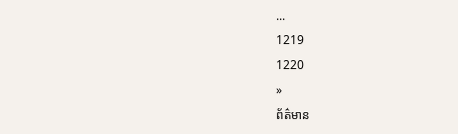...
1219
1220
»
ព័ត៌មាន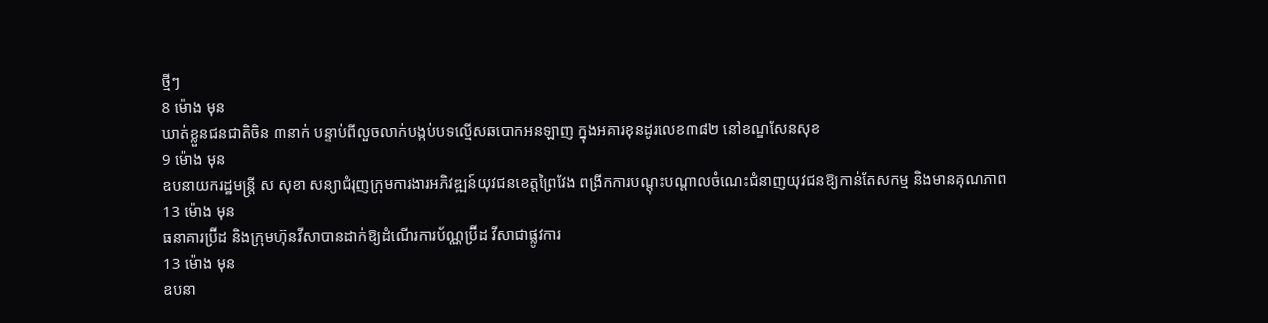ថ្មីៗ
8 ម៉ោង មុន
ឃាត់ខ្លួនជនជាតិចិន ៣នាក់ បន្ទាប់ពីលួចលាក់បង្កប់បទល្មើសឆបោកអនឡាញ ក្នុងអគារខុនដូរលេខ៣៨២ នៅខណ្ឌសែនសុខ
9 ម៉ោង មុន
ឧបនាយករដ្ឋមន្ត្រី ស សុខា សន្យាជំរុញក្រុមការងារអភិវឌ្ឍន៍យុវជនខេត្តព្រៃវែង ពង្រីកការបណ្ដុះបណ្ដាលចំណេះជំនាញយុវជនឱ្យកាន់តែសកម្ម និងមានគុណភាព
13 ម៉ោង មុន
ធនាគារប្រ៊ីដ និងក្រុមហ៊ុនវីសាបានដាក់ឱ្យដំណើរការប័ណ្ណប្រ៊ីដ វីសាជាផ្លូវការ
13 ម៉ោង មុន
ឧបនា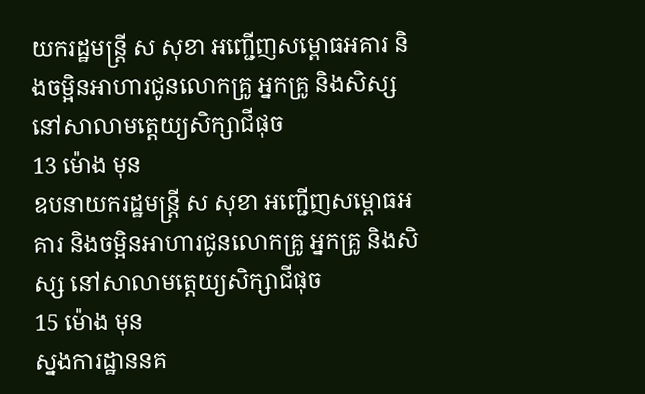យករដ្ឋមន្ត្រី ស សុខា អញ្ជើញសម្ពោធអគារ និងចម្អិនអាហារជូនលោកគ្រូ អ្នកគ្រូ និងសិស្ស នៅសាលាមត្តេយ្យសិក្សាជីផុច
13 ម៉ោង មុន
ឧបនាយករដ្ឋមន្ត្រី ស សុខា អញ្ជើញសម្ពោធអគារ និងចម្អិនអាហារជូនលោកគ្រូ អ្នកគ្រូ និងសិស្ស នៅសាលាមត្តេយ្យសិក្សាជីផុច
15 ម៉ោង មុន
ស្នងការដ្ឋាននគ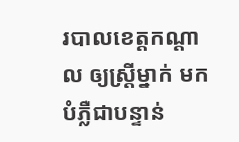របាលខេត្តកណ្តាល ឲ្យស្រ្តីម្នាក់ មកបំភ្លឺជាបន្ទាន់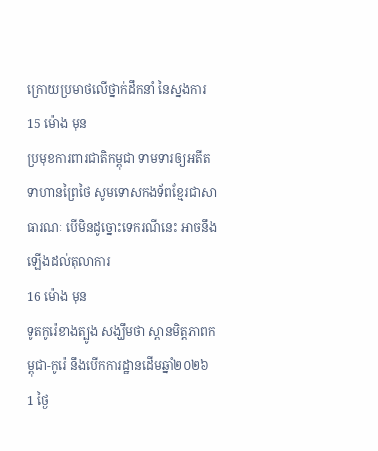ក្រោយប្រមាថលើថ្នាក់ដឹកនាំ នៃស្នងការ
15 ម៉ោង មុន
ប្រមុខការពារជាតិកម្ពុជា ទាមទារឲ្យអតីតទាហានព្រៃថៃ សូមទោសកងទ័ពខ្មែរជាសាធារណៈ បើមិនដូច្នោះទេករណីនេះ អាចនឹងឡើងដល់តុលាការ
16 ម៉ោង មុន
ទូតកូរ៉េខាងត្បូង សង្ឃឹមថា ស្ពានមិត្តភាពកម្ពុជា-កូរ៉េ នឹងបើកការដ្ឋានដើមឆ្នាំ២០២៦
1 ថ្ងៃ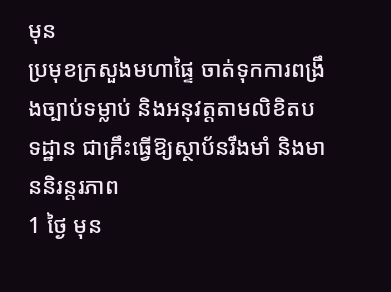មុន
ប្រមុខក្រសួងមហាផ្ទៃ ចាត់ទុកការពង្រឹងច្បាប់ទម្លាប់ និងអនុវត្តតាមលិខិតបទដ្ឋាន ជាគ្រឹះធ្វើឱ្យស្ថាប័នរឹងមាំ និងមាននិរន្តរភាព
1 ថ្ងៃ មុន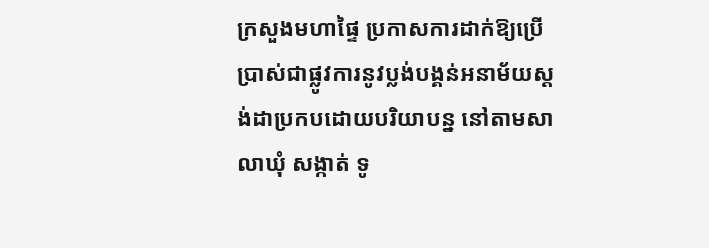ក្រសួងមហាផ្ទៃ ប្រកាសការដាក់ឱ្យប្រើប្រាស់ជាផ្លូវការនូវប្លង់បង្គន់អនាម័យស្តង់ដាប្រកបដោយបរិយាបន្ន នៅតាមសាលាឃុំ សង្កាត់ ទូ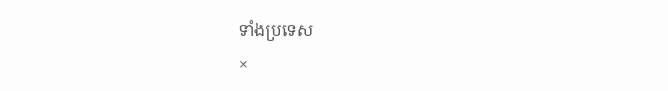ទាំងប្រទេស
×